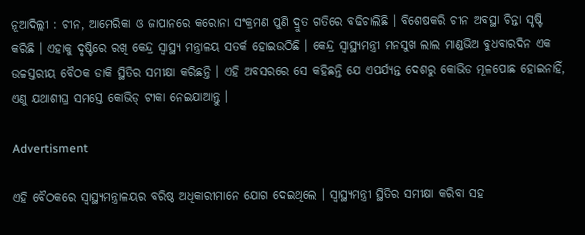ନୂଆଦିଲ୍ଲୀ : ଚୀନ, ଆମେରିକା ଓ ଜାପାନରେ କରୋନା ସଂକ୍ରମଣ ପୁଣି ଦ୍ରୁତ ଗତିରେ ବଢିଚାଲିଛି । ବିଶେଷକରି ଚୀନ ଅବସ୍ଥା ଚିନ୍ତା ସୃଷ୍ଟି କରିଛି । ଏହାକୁ ଦୃଷ୍ଟିରେ ରଖି କେନ୍ଦ୍ର ସ୍ବାସ୍ଥ୍ୟ ମନ୍ତ୍ରାଳୟ ସତର୍କ ହୋଇଉଠିଛି । କେନ୍ଦ୍ର ସ୍ବାସ୍ଥ୍ୟମନ୍ତ୍ରୀ ମନସୁଖ ଲାଲ ମାଣ୍ଡଭିଅ ବୁଧବାରଦିନ ଏକ ଉଚ୍ଚସ୍ତରୀୟ ବୈଠକ ଡାକି ସ୍ଥିତିର ସମୀକ୍ଷା କରିଛନ୍ତି । ଏହି ଅବସରରେ ସେ କହିଛନ୍ତି ଯେ ଏପର୍ଯ୍ୟନ୍ତ ଦେଶରୁ କୋଭିଡ ମୂଳପୋଛ ହୋଇନାହିଁ, ଏଣୁ ଯଥାଶୀଘ୍ର ସମସ୍ତେ କୋଭିଡ୍ ଟୀକା ନେଇଯାଆନ୍ତୁ ।

Advertisment

ଏହି ବୈଠକରେ ସ୍ବାସ୍ଥ୍ୟମନ୍ତ୍ରାଳୟର ବରିଷ୍ଠ ଅଧିକାରୀମାନେ ଯୋଗ ଦେଇଥିଲେ । ସ୍ବାସ୍ଥ୍ୟମନ୍ତ୍ରୀ ସ୍ଥିତିର ସମୀକ୍ଷା କରିବା ସହ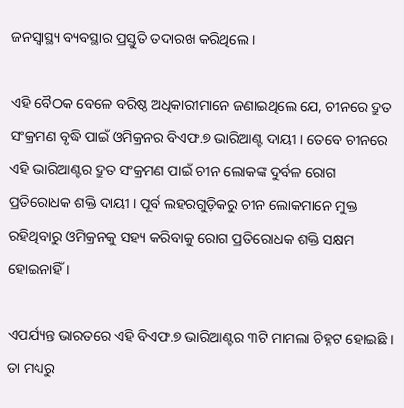ଜନସ୍ବାସ୍ଥ୍ୟ ବ୍ୟବସ୍ଥାର ପ୍ରସ୍ତୁତି ତଦାରଖ କରିଥିଲେ ।

ଏହି ବୈଠକ ବେଳେ ବରିଷ୍ଠ ଅଧିକାରୀମାନେ ଜଣାଇଥିଲେ ଯେ, ଚୀନରେ ଦ୍ରୁତ ସଂକ୍ରମଣ ବୃଦ୍ଧି ପାଇଁ ଓମିକ୍ରନର ବିଏଫ.୭ ଭାରିଆଣ୍ଟ ଦାୟୀ । ତେବେ ଚୀନରେ ଏହି ଭାରିଆଣ୍ଟର ଦ୍ରୁତ ସଂକ୍ରମଣ ପାଇଁ ଚୀନ ଲୋକଙ୍କ ଦୁର୍ବଳ ରୋଗ ପ୍ରତିରୋଧକ ଶକ୍ତି ଦାୟୀ । ପୂର୍ବ ଲହରଗୁଡ଼ିକରୁ ଚୀନ ଲୋକମାନେ ମୁକ୍ତ ରହିଥିବାରୁ ଓମିକ୍ରନକୁ ସହ୍ୟ କରିବାକୁ ରୋଗ ପ୍ରତିରୋଧକ ଶକ୍ତି ସକ୍ଷମ ହୋଇନାହିଁ ।

ଏପର୍ଯ୍ୟନ୍ତ ଭାରତରେ ଏହି ବିଏଫ.୭ ଭାରିଆଣ୍ଟର ୩ଟି ମାମଲା ଚିହ୍ନଟ ହୋଇଛି । ତା ମଧ୍ୟରୁ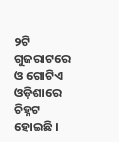୨ଟି ଗୁଜରାଟରେ ଓ ଗୋଟିଏ ଓଡ଼ିଶାରେ ଚିହ୍ନଟ ହୋଇଛି ।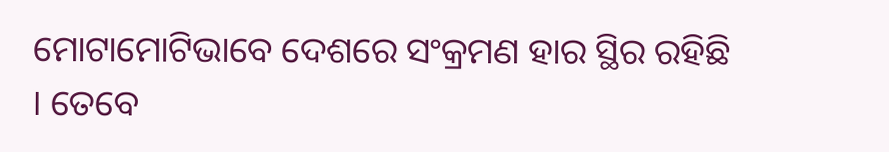ମୋଟାମୋଟିଭାବେ ଦେଶରେ ସଂକ୍ରମଣ ହାର ସ୍ଥିର ରହିଛି । ତେବେ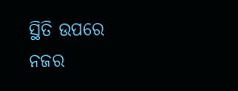ସ୍ଥିତି ଉପରେ ନଜର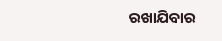ରଖାଯିବାର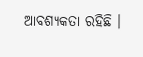ଆବଶ୍ୟକତା ରହିଛି ।